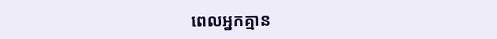ពេលអ្នកគ្មាន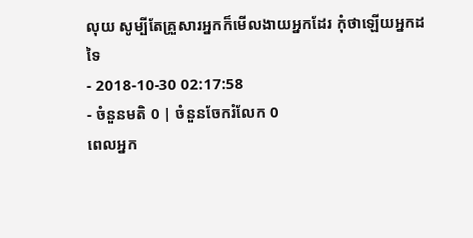លុយ សូម្បីតែគ្រួសារអ្នកក៏មើលងាយអ្នកដែរ កុំថាឡើយអ្នកដទៃ
- 2018-10-30 02:17:58
- ចំនួនមតិ 0 | ចំនួនចែករំលែក 0
ពេលអ្នក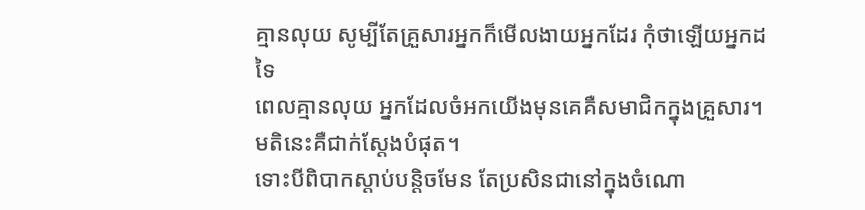គ្មានលុយ សូម្បីតែគ្រួសារអ្នកក៏មើលងាយអ្នកដែរ កុំថាឡើយអ្នកដទៃ
ពេលគ្មានលុយ អ្នកដែលចំអកយើងមុនគេគឺសមាជិកក្នុងគ្រួសារ។ មតិនេះគឺជាក់ស្ដែងបំផុត។
ទោះបីពិបាកស្ដាប់បន្តិចមែន តែប្រសិនជានៅក្នុងចំណោ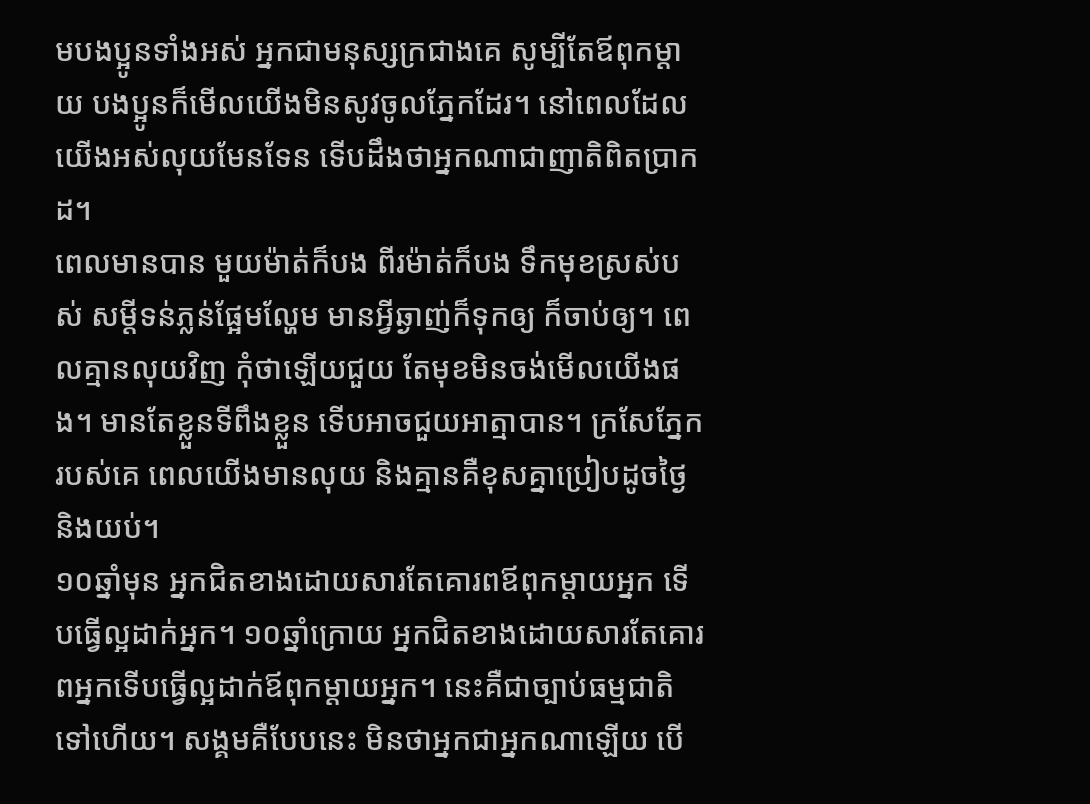មបងប្អូនទាំងអស់ អ្នកជាមនុស្សក្រជាងគេ សូម្បីតែឪពុកម្ដាយ បងប្អូនក៏មើលយើងមិនសូវចូលភ្នែកដែរ។ នៅពេលដែលយើងអស់លុយមែនទែន ទើបដឹងថាអ្នកណាជាញាតិពិតប្រាកដ។
ពេលមានបាន មួយម៉ាត់ក៏បង ពីរម៉ាត់ក៏បង ទឹកមុខស្រស់បស់ សម្ដីទន់ភ្លន់ផ្អែមល្ហែម មានអ្វីឆ្ងាញ់ក៏ទុកឲ្យ ក៏ចាប់ឲ្យ។ ពេលគ្មានលុយវិញ កុំថាឡើយជួយ តែមុខមិនចង់មើលយើងផង។ មានតែខ្លួនទីពឹងខ្លួន ទើបអាចជួយអាត្មាបាន។ ក្រសែភ្នែករបស់គេ ពេលយើងមានលុយ និងគ្មានគឺខុសគ្នាប្រៀបដូចថ្ងៃ និងយប់។
១០ឆ្នាំមុន អ្នកជិតខាងដោយសារតែគោរពឪពុកម្ដាយអ្នក ទើបធ្វើល្អដាក់អ្នក។ ១០ឆ្នាំក្រោយ អ្នកជិតខាងដោយសារតែគោរពអ្នកទើបធ្វើល្អដាក់ឪពុកម្ដាយអ្នក។ នេះគឺជាច្បាប់ធម្មជាតិទៅហើយ។ សង្គមគឺបែបនេះ មិនថាអ្នកជាអ្នកណាឡើយ បើ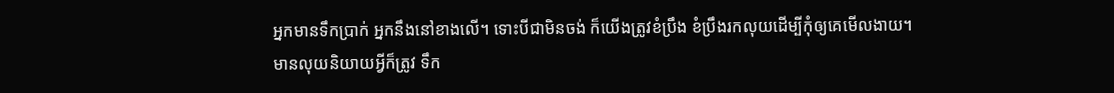អ្នកមានទឹកប្រាក់ អ្នកនឹងនៅខាងលើ។ ទោះបីជាមិនចង់ ក៏យើងត្រូវខំប្រឹង ខំប្រឹងរកលុយដើម្បីកុំឲ្យគេមើលងាយ។
មានលុយនិយាយអ្វីក៏ត្រូវ ទឹក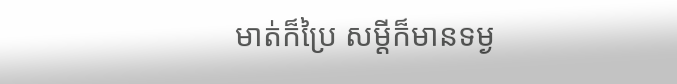មាត់ក៏ប្រៃ សម្ដីក៏មានទម្ង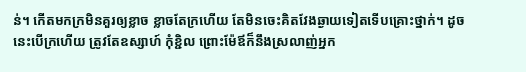ន់។ កើតមកក្រមិនគួរឲ្យខ្លាច ខ្លាចតែក្រហើយ តែមិនចេះគិតវែងឆ្ងាយទៀតទើបគ្រោះថ្នាក់។ ដូចនេះបើក្រហើយ ត្រូវតែឧស្សាហ៍ កុំខ្ជិល ព្រោះម៉ែឪក៏នឹងស្រលាញ់អ្នក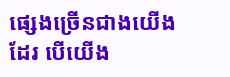ផ្សេងច្រើនជាងយើងដែរ បើយើង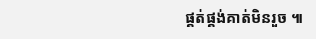ផ្គត់ផ្គង់គាត់មិនរួច ៕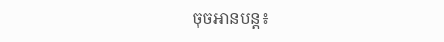ចុចអានបន្ត៖